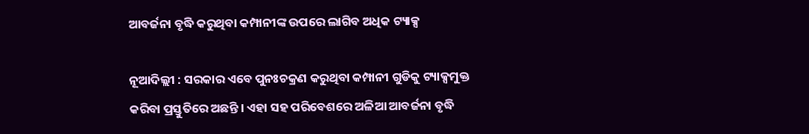ଆବର୍ଜନା ବୃଦ୍ଧି କରୁଥିବା କମ୍ପାନୀଙ୍କ ଉପରେ ଲାଗିବ ଅଧିକ ଟ୍ୟାକ୍ସ

ନୂଆଦିଲ୍ଲୀ : ସରକାର ଏବେ ପୁନଃଚକ୍ରଣ କରୁଥିବା କମ୍ପାନୀ ଗୁଡିକୁ ଟ୍ୟାକ୍ସମୁକ୍ତ କରିବା ପ୍ରସ୍ତୁତିରେ ଅଛନ୍ତି । ଏହା ସହ ପରିବେଶରେ ଅଳିଆ ଆବର୍ଜନା ବୃଦ୍ଧି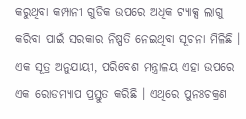କରୁଥିବା କମ୍ପାନୀ ଗୁଡିକ ଉପରେ ଅଧିକ ଟ୍ୟାକ୍ସ ଲାଗୁ କରିବା ପାଇଁ ସରକାର ନିଷ୍ପତି ନେଇଥିବା ସୂଚନା ମିଳିଛି । ଏକ ସୂତ୍ର ଅନୁଯାୟୀ, ପରିବେଶ ମନ୍ତ୍ରାଳୟ ଏହା ଉପରେ ଏକ ରୋଡମ୍ୟାପ ପ୍ରସ୍ତୁତ କରିଛି । ଏଥିରେ ପୁନଃଚକ୍ରଣ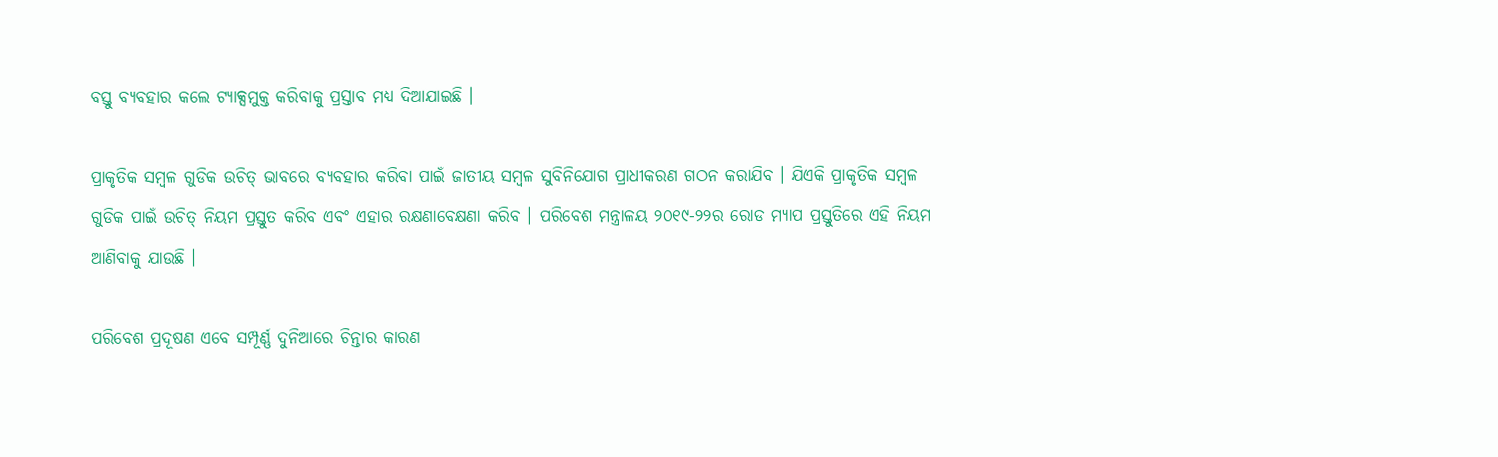ବସ୍ତୁ ବ୍ୟବହାର କଲେ ଟ୍ୟାକ୍ସମୁକ୍ତ କରିବାକୁ ପ୍ରସ୍ତାବ ମଧ୍ୟ ଦିଆଯାଇଛି ।

ପ୍ରାକୃତିକ ସମ୍ବଳ ଗୁଡିକ ଉଚିତ୍ ଭାବରେ ବ୍ୟବହାର କରିବା ପାଇଁ ଜାତୀୟ ସମ୍ବଳ ସୁବିନିଯୋଗ ପ୍ରାଧୀକରଣ ଗଠନ କରାଯିବ । ଯିଏକି ପ୍ରାକୃତିକ ସମ୍ବଳ ଗୁଡିକ ପାଇଁ ଉଚିତ୍ ନିୟମ ପ୍ରସ୍ତୁତ କରିବ ଏବଂ ଏହାର ରକ୍ଷଣାବେକ୍ଷଣା କରିବ । ପରିବେଶ ମନ୍ତ୍ରାଳୟ ୨୦୧୯-୨୨ର ରୋଡ ମ୍ୟାପ ପ୍ରସ୍ତୁତିରେ ଏହି ନିୟମ ଆଣିବାକୁ ଯାଉଛି ।

ପରିବେଶ ପ୍ରଦୂଷଣ ଏବେ ସମ୍ପୂର୍ଣ୍ଣ ଦୁନିଆରେ ଚିନ୍ତାର କାରଣ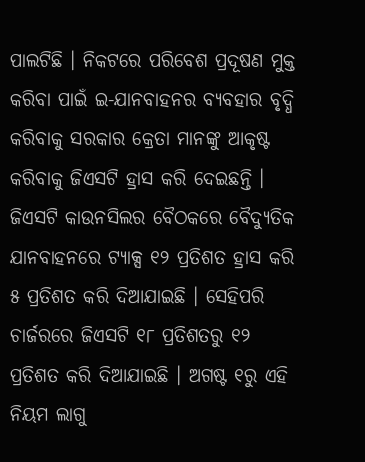ପାଲଟିଛି । ନିକଟରେ ପରିବେଶ ପ୍ରଦୂଷଣ ମୁକ୍ତ କରିବା ପାଇଁ ଇ-ଯାନବାହନର ବ୍ୟବହାର ବୃଦ୍ଧି କରିବାକୁ ସରକାର କ୍ରେତା ମାନଙ୍କୁ ଆକୃଷ୍ଟ କରିବାକୁ ଜିଏସଟି ହ୍ରାସ କରି ଦେଇଛନ୍ତି । ଜିଏସଟି କାଉନସିଲର ବୈଠକରେ ବୈଦ୍ୟୁତିକ ଯାନବାହନରେ ଟ୍ୟାକ୍ସ ୧୨ ପ୍ରତିଶତ ହ୍ରାସ କରି ୫ ପ୍ରତିଶତ କରି ଦିଆଯାଇଛି । ସେହିପରି ଚାର୍ଜରରେ ଜିଏସଟି ୧୮ ପ୍ରତିଶତରୁ ୧୨ ପ୍ରତିଶତ କରି ଦିଆଯାଇଛି । ଅଗଷ୍ଟ ୧ରୁ ଏହି ନିୟମ ଲାଗୁ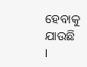ହେବାକୁ ଯାଉଛି ।